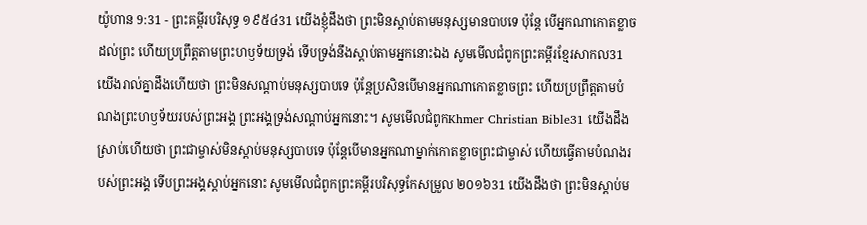យ៉ូហាន 9:31 - ព្រះគម្ពីរបរិសុទ្ធ ១៩៥៤31 យើងខ្ញុំដឹងថា ព្រះមិនស្តាប់តាមមនុស្សមានបាបទេ ប៉ុន្តែ បើអ្នកណាកោតខ្លាចដល់ព្រះ ហើយប្រព្រឹត្តតាមព្រះហឫទ័យទ្រង់ ទើបទ្រង់នឹងស្តាប់តាមអ្នកនោះឯង សូមមើលជំពូកព្រះគម្ពីរខ្មែរសាកល31 យើងរាល់គ្នាដឹងហើយថា ព្រះមិនសណ្ដាប់មនុស្សបាបទេ ប៉ុន្តែប្រសិនបើមានអ្នកណាកោតខ្លាចព្រះ ហើយប្រព្រឹត្តតាមបំណងព្រះហឫទ័យរបស់ព្រះអង្គ ព្រះអង្គទ្រង់សណ្ដាប់អ្នកនោះ។ សូមមើលជំពូកKhmer Christian Bible31 យើងដឹងស្រាប់ហើយថា ព្រះជាម្ចាស់មិនស្តាប់មនុស្សបាបទេ ប៉ុន្ដែបើមានអ្នកណាម្នាក់កោតខ្លាចព្រះជាម្ចាស់ ហើយធ្វើតាមបំណងរបស់ព្រះអង្គ ទើបព្រះអង្គស្តាប់អ្នកនោះ សូមមើលជំពូកព្រះគម្ពីរបរិសុទ្ធកែសម្រួល ២០១៦31 យើងដឹងថា ព្រះមិនស្តាប់ម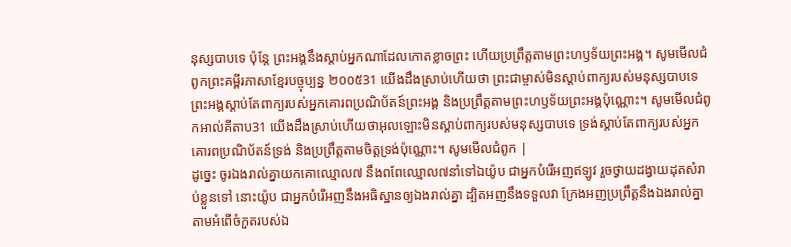នុស្សបាបទេ ប៉ុន្តែ ព្រះអង្គនឹងស្តាប់អ្នកណាដែលកោតខ្លាចព្រះ ហើយប្រព្រឹត្តតាមព្រះហឫទ័យព្រះអង្គ។ សូមមើលជំពូកព្រះគម្ពីរភាសាខ្មែរបច្ចុប្បន្ន ២០០៥31 យើងដឹងស្រាប់ហើយថា ព្រះជាម្ចាស់មិនស្ដាប់ពាក្យរបស់មនុស្សបាបទេ ព្រះអង្គស្ដាប់តែពាក្យរបស់អ្នកគោរពប្រណិប័តន៍ព្រះអង្គ និងប្រព្រឹត្តតាមព្រះហឫទ័យព្រះអង្គប៉ុណ្ណោះ។ សូមមើលជំពូកអាល់គីតាប31 យើងដឹងស្រាប់ហើយថាអុលឡោះមិនស្ដាប់ពាក្យរបស់មនុស្សបាបទេ ទ្រង់ស្ដាប់តែពាក្យរបស់អ្នកគោរពប្រណិប័តន៍ទ្រង់ និងប្រព្រឹត្ដតាមចិត្តទ្រង់ប៉ុណ្ណោះ។ សូមមើលជំពូក |
ដូច្នេះ ចូរឯងរាល់គ្នាយកគោឈ្មោល៧ នឹងពពែឈ្មោល៧នាំទៅឯយ៉ូប ជាអ្នកបំរើអញឥឡូវ រួចថ្វាយដង្វាយដុតសំរាប់ខ្លួនទៅ នោះយ៉ូប ជាអ្នកបំរើអញនឹងអធិស្ឋានឲ្យឯងរាល់គ្នា ដ្បិតអញនឹងទទួលវា ក្រែងអញប្រព្រឹត្តនឹងឯងរាល់គ្នាតាមអំពើចំកួតរបស់ឯ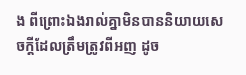ង ពីព្រោះឯងរាល់គ្នាមិនបាននិយាយសេចក្ដីដែលត្រឹមត្រូវពីអញ ដូច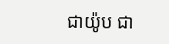ជាយ៉ូប ជា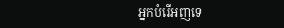អ្នកបំរើអញទេ